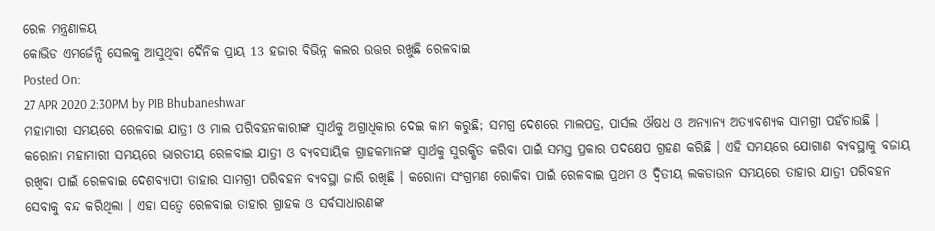ରେଳ ମନ୍ତ୍ରଣାଳୟ
କୋଭିଡ ଏମର୍ଜେନ୍ସି ସେଲକୁ ଆସୁଥିବା ଦୈନିକ ପ୍ରାୟ 13 ହଜାର ବିଭିନ୍ନ କଲର ଉତ୍ତର ରଖୁଛି ରେଳବାଇ
Posted On:
27 APR 2020 2:30PM by PIB Bhubaneshwar
ମହାମାରୀ ସମୟରେ ରେଳବାଇ ଯାତ୍ରୀ ଓ ମାଲ ପରିବହନକାରୀଙ୍କ ସ୍ୱାର୍ଥକୁ ଅଗ୍ରାଧିକାର ଦେଇ କାମ କରୁଛି; ସମଗ୍ର ଦେଶରେ ମାଲପତ୍ର, ପାର୍ସଲ ଔଷଧ ଓ ଅନ୍ୟାନ୍ୟ ଅତ୍ୟାବଶ୍ୟକ ସାମଗ୍ରୀ ପହଁଚାଉଛି ।
କରୋନା ମହାମାରୀ ସମୟରେ ଭାରତୀୟ ରେଳବାଇ ଯାତ୍ରୀ ଓ ବ୍ୟବସାୟିକ ଗ୍ରାହକମାନଙ୍କ ସ୍ୱାର୍ଥକୁ ସୁରକ୍ଷିତ କରିବା ପାଇଁ ସମସ୍ତ ପ୍ରକାର ପଦକ୍ଷେପ ଗ୍ରହଣ କରିଛି । ଏହି ସମୟରେ ଯୋଗାଣ ବ୍ୟବସ୍ଥାକୁ ବଜାୟ ରଖିବା ପାଇଁ ରେଳବାଇ ଦେଶବ୍ୟାପୀ ତାହାର ସାମଗ୍ରୀ ପରିବହନ ବ୍ୟବସ୍ଥା ଜାରି ରଖିଛି । କରୋନା ସଂଗ୍ରମଣ ରୋକିବା ପାଇଁ ରେଳବାଇ ପ୍ରଥମ ଓ ଦ୍ୱିତୀୟ ଲକଡାଉନ ସମୟରେ ତାହାର ଯାତ୍ରୀ ପରିବହନ ସେବାକୁ ବନ୍ଦ କରିଥିଲା । ଏହା ସତ୍ୱେ ରେଳବାଇ ତାହାର ଗ୍ରାହକ ଓ ସର୍ବସାଧାରଣଙ୍କ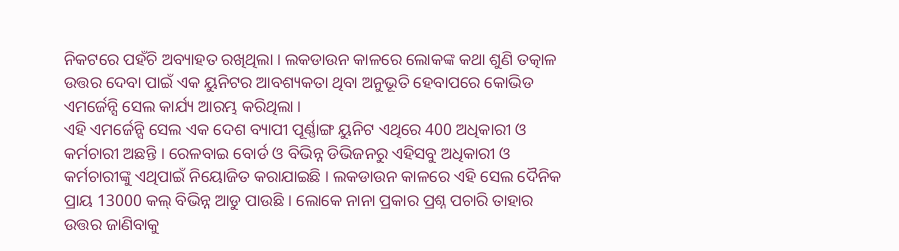ନିକଟରେ ପହଁଚି ଅବ୍ୟାହତ ରଖିଥିଲା । ଲକଡାଉନ କାଳରେ ଲୋକଙ୍କ କଥା ଶୁଣି ତତ୍କାଳ ଉତ୍ତର ଦେବା ପାଇଁ ଏକ ୟୁନିଟର ଆବଶ୍ୟକତା ଥିବା ଅନୁଭୂତି ହେବାପରେ କୋଭିଡ ଏମର୍ଜେନ୍ସି ସେଲ କାର୍ଯ୍ୟ ଆରମ୍ଭ କରିଥିଲା ।
ଏହି ଏମର୍ଜେନ୍ସି ସେଲ ଏକ ଦେଶ ବ୍ୟାପୀ ପୂର୍ଣ୍ଣାଙ୍ଗ ୟୁନିଟ ଏଥିରେ 400 ଅଧିକାରୀ ଓ କର୍ମଚାରୀ ଅଛନ୍ତି । ରେଳବାଇ ବୋର୍ଡ ଓ ବିଭିନ୍ନ ଡିଭିଜନରୁ ଏହିସବୁ ଅଧିକାରୀ ଓ କର୍ମଚାରୀଙ୍କୁ ଏଥିପାଇଁ ନିୟୋଜିତ କରାଯାଇଛି । ଲକଡାଉନ କାଳରେ ଏହି ସେଲ ଦୈନିକ ପ୍ରାୟ 13000 କଲ୍ ବିଭିନ୍ନ ଆଡୁ ପାଉଛି । ଲୋକେ ନାନା ପ୍ରକାର ପ୍ରଶ୍ନ ପଚାରି ତାହାର ଉତ୍ତର ଜାଣିବାକୁ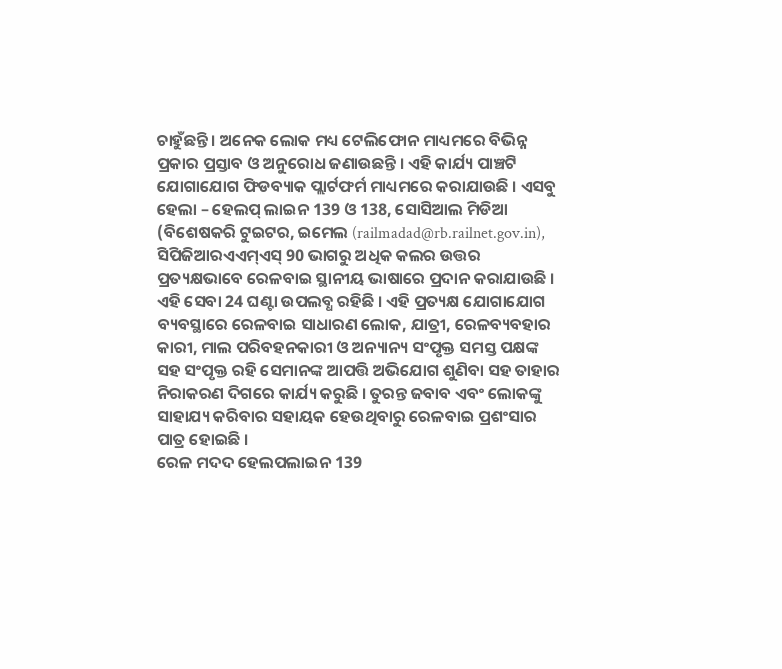ଚାହୁଁଛନ୍ତି । ଅନେକ ଲୋକ ମଧ୍ୟ ଟେଲିଫୋନ ମାଧ୍ୟମରେ ବିଭିନ୍ନ ପ୍ରକାର ପ୍ରସ୍ତାବ ଓ ଅନୁରୋଧ ଜଣାଉଛନ୍ତି । ଏହି କାର୍ଯ୍ୟ ପାଞ୍ଚଟି ଯୋଗାଯୋଗ ଫିଡବ୍ୟାକ ପ୍ଲାର୍ଟଫର୍ମ ମାଧ୍ୟମରେ କରାଯାଉଛି । ଏସବୁ ହେଲା – ହେଲପ୍ ଲାଇନ 139 ଓ 138, ସୋସିଆଲ ମିଡିଆ (ବିଶେଷକରି ଟୁଇଟର, ଇମେଲ (railmadad@rb.railnet.gov.in), ସିପିଜିଆରଏଏମ୍ଏସ୍ 90 ଭାଗରୁ ଅଧିକ କଲର ଉତ୍ତର ପ୍ରତ୍ୟକ୍ଷଭାବେ ରେଳବାଇ ସ୍ଥାନୀୟ ଭାଷାରେ ପ୍ରଦାନ କରାଯାଉଛି । ଏହି ସେବା 24 ଘଣ୍ଟା ଉପଲବ୍ଧ ରହିଛି । ଏହି ପ୍ରତ୍ୟକ୍ଷ ଯୋଗାଯୋଗ ବ୍ୟବସ୍ଥାରେ ରେଳବାଇ ସାଧାରଣ ଲୋକ, ଯାତ୍ରୀ, ରେଳବ୍ୟବହାର କାରୀ, ମାଲ ପରିବହନକାରୀ ଓ ଅନ୍ୟାନ୍ୟ ସଂପୃକ୍ତ ସମସ୍ତ ପକ୍ଷଙ୍କ ସହ ସଂପୃକ୍ତ ରହି ସେମାନଙ୍କ ଆପତ୍ତି ଅଭିଯୋଗ ଶୁଣିବା ସହ ତାହାର ନିରାକରଣ ଦିଗରେ କାର୍ଯ୍ୟ କରୁଛି । ତୁରନ୍ତ ଜବାବ ଏବଂ ଲୋକଙ୍କୁ ସାହାଯ୍ୟ କରିବାର ସହାୟକ ହେଉଥିବାରୁ ରେଳବାଇ ପ୍ରଶଂସାର ପାତ୍ର ହୋଇଛି ।
ରେଳ ମଦଦ ହେଲପଲାଇନ 139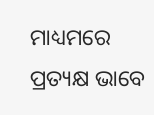ମାଧ୍ୟମରେ ପ୍ରତ୍ୟକ୍ଷ ଭାବେ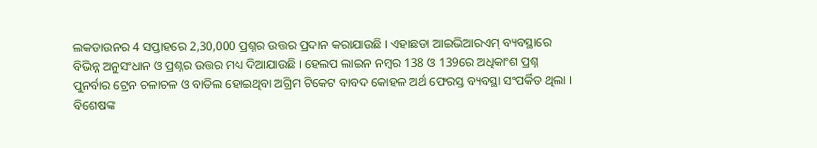ଲକଡାଉନର 4 ସପ୍ତାହରେ 2,30,000 ପ୍ରଶ୍ନର ଉତ୍ତର ପ୍ରଦାନ କରାଯାଉଛି । ଏହାଛଡା ଆଇଭିଆରଏମ୍ ବ୍ୟବସ୍ଥାରେ ବିଭିନ୍ନ ଅନୁସଂଧାନ ଓ ପ୍ରଶ୍ନର ଉତ୍ତର ମଧ୍ୟ ଦିଆଯାଉଛି । ହେଲପ ଲାଇନ ନମ୍ବର 138 ଓ 139ରେ ଅଧିକାଂଶ ପ୍ରଶ୍ନ ପୁନର୍ବାର ଟ୍ରେନ ଚଳାଚଳ ଓ ବାତିଲ ହୋଇଥିବା ଅଗ୍ରିମ ଟିକେଟ ବାବଦ କୋହଳ ଅର୍ଥ ଫେରସ୍ତ ବ୍ୟବସ୍ଥା ସଂପର୍କିତ ଥିଲା । ବିଶେଷଙ୍କ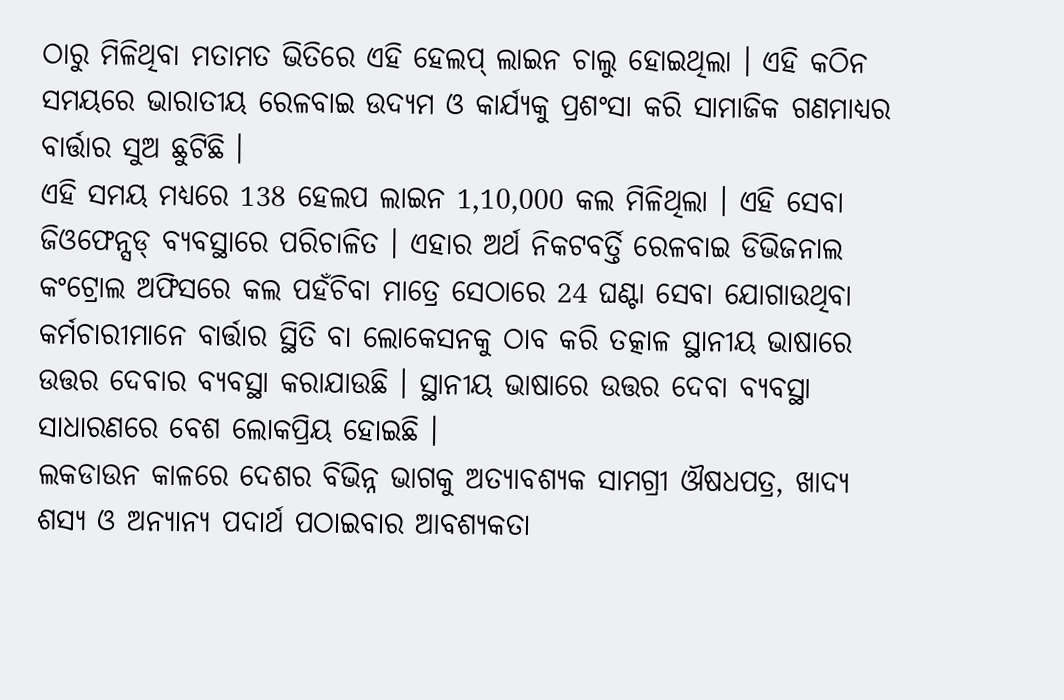ଠାରୁ ମିଳିଥିବା ମତାମତ ଭିତିରେ ଏହି ହେଲପ୍ ଲାଇନ ଚାଲୁ ହୋଇଥିଲା । ଏହି କଠିନ ସମୟରେ ଭାରାତୀୟ ରେଳବାଇ ଉଦ୍ୟମ ଓ କାର୍ଯ୍ୟକୁ ପ୍ରଶଂସା କରି ସାମାଜିକ ଗଣମାଧ୍ୟର ବାର୍ତ୍ତାର ସୁଅ ଛୁଟିଛି ।
ଏହି ସମୟ ମଧ୍ୟରେ 138 ହେଲପ ଲାଇନ 1,10,000 କଲ ମିଳିଥିଲା । ଏହି ସେବା ଜିଓଫେନ୍ସଡ୍ ବ୍ୟବସ୍ଥାରେ ପରିଚାଳିତ । ଏହାର ଅର୍ଥ ନିକଟବର୍ତ୍ତି ରେଳବାଇ ଡିଭିଜନାଲ କଂଟ୍ରୋଲ ଅଫିସରେ କଲ ପହଁଚିବା ମାତ୍ରେ ସେଠାରେ 24 ଘଣ୍ଟା ସେବା ଯୋଗାଉଥିବା କର୍ମଚାରୀମାନେ ବାର୍ତ୍ତାର ସ୍ଥିତି ବା ଲୋକେସନକୁ ଠାବ କରି ତତ୍କାଳ ସ୍ଥାନୀୟ ଭାଷାରେ ଉତ୍ତର ଦେବାର ବ୍ୟବସ୍ଥା କରାଯାଉଛି । ସ୍ଥାନୀୟ ଭାଷାରେ ଉତ୍ତର ଦେବା ବ୍ୟବସ୍ଥା ସାଧାରଣରେ ବେଶ ଲୋକପ୍ରିୟ ହୋଇଛି ।
ଲକଡାଉନ କାଳରେ ଦେଶର ବିଭିନ୍ନ ଭାଗକୁ ଅତ୍ୟାବଶ୍ୟକ ସାମଗ୍ରୀ ଔଷଧପତ୍ର, ଖାଦ୍ୟ ଶସ୍ୟ ଓ ଅନ୍ୟାନ୍ୟ ପଦାର୍ଥ ପଠାଇବାର ଆବଶ୍ୟକତା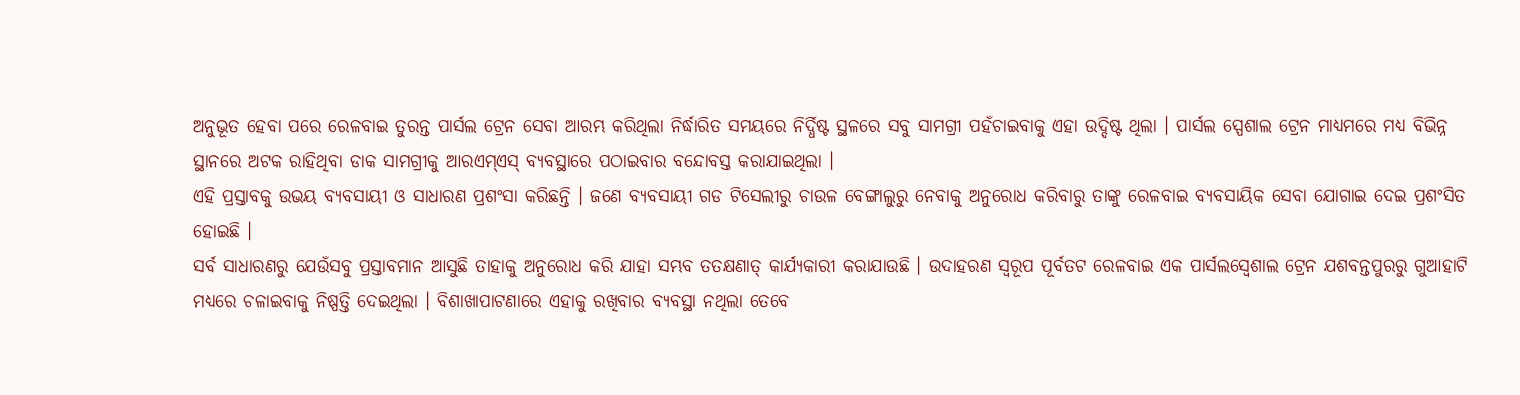ଅନୁଭୂତ ହେବା ପରେ ରେଳବାଇ ତୁରନ୍ତ ପାର୍ସଲ ଟ୍ରେନ ସେବା ଆରମ୍ଭ କରିଥିଲା ନିର୍ଦ୍ଧାରିତ ସମୟରେ ନିର୍ଦ୍ଧିଷ୍ଟ ସ୍ଥଳରେ ସବୁ ସାମଗ୍ରୀ ପହଁଚାଇବାକୁ ଏହା ଉଦ୍ଦିଷ୍ଟ ଥିଲା । ପାର୍ସଲ ସ୍ପେଶାଲ ଟ୍ରେନ ମାଧ୍ୟମରେ ମଧ୍ୟ ବିଭିନ୍ନ ସ୍ଥାନରେ ଅଟକ ରାହିଥିବା ଡାକ ସାମଗ୍ରୀକୁ ଆରଏମ୍ଏସ୍ ବ୍ୟବସ୍ଥାରେ ପଠାଇବାର ବନ୍ଦୋବସ୍ତ କରାଯାଇଥିଲା ।
ଏହି ପ୍ରସ୍ତାବକୁ ଉଭୟ ବ୍ୟବସାୟୀ ଓ ସାଧାରଣ ପ୍ରଶଂସା କରିଛନ୍ତି । ଜଣେ ବ୍ୟବସାୟୀ ଗଡ ଟିସେଲୀରୁ ଚାଉଳ ବେଙ୍ଗାଲୁରୁ ନେବାକୁ ଅନୁରୋଧ କରିବାରୁ ତାଙ୍କୁ ରେଳବାଇ ବ୍ୟବସାୟିକ ସେବା ଯୋଗାଇ ଦେଇ ପ୍ରଶଂସିତ ହୋଇଛି ।
ସର୍ବ ସାଧାରଣରୁ ଯେଉଁସବୁ ପ୍ରସ୍ତାବମାନ ଆସୁଛି ତାହାକୁ ଅନୁରୋଧ କରି ଯାହା ସମ୍ଭବ ତତକ୍ଷଣାତ୍ କାର୍ଯ୍ୟକାରୀ କରାଯାଉଛି । ଉଦାହରଣ ସ୍ୱରୂପ ପୂର୍ବତଟ ରେଳବାଇ ଏକ ପାର୍ସଲସ୍ୱେଶାଲ ଟ୍ରେନ ଯଶବନ୍ତପୁରରୁ ଗୁଆହାଟି ମଧ୍ୟରେ ଚଳାଇବାକୁ ନିଷ୍ପତ୍ତି ଦେଇଥିଲା । ବିଶାଖାପାଟଣାରେ ଏହାକୁ ରଖିବାର ବ୍ୟବସ୍ଥା ନଥିଲା ତେବେ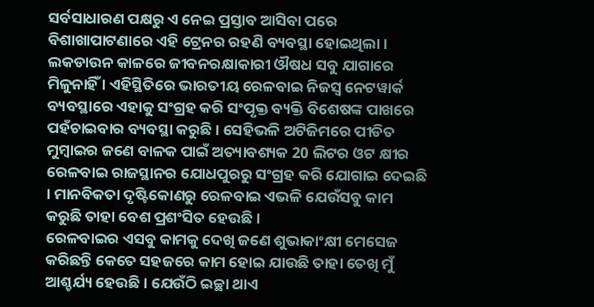ସର୍ବସାଧାରଣ ପକ୍ଷରୁ ଏ ନେଇ ପ୍ରସ୍ତାବ ଆସିବା ପରେ ବିଶାଖାପାଟଣାରେ ଏହି ଟ୍ରେନର ରହଣି ବ୍ୟବସ୍ଥା ହୋଇଥିଲା ।
ଲକଡାଉନ କାଳରେ ଜୀବନରକ୍ଷାକାରୀ ଔଷଧ ସବୁ ଯାଗାରେ ମିଳୁନାହିଁ । ଏହିସ୍ଥିତିରେ ଭାରତୀୟ ରେଳବାଇ ନିଜସ୍ୱ ନେଟୱାର୍କ ବ୍ୟବସ୍ଥାରେ ଏହାକୁ ସଂଗ୍ରହ କରି ସଂପୃକ୍ତ ବ୍ୟକ୍ତି ବିଶେଷଙ୍କ ପାଖରେ ପହଁଚାଇବାର ବ୍ୟବସ୍ଥା କରୁଛି । ସେହିଭଳି ଅଟିଜିମରେ ପୀଡିତ ମୁମ୍ବାଇର ଜଣେ ବାଳକ ପାଇଁ ଅତ୍ୟାବଶ୍ୟକ 20 ଲିଟର ଓଟ କ୍ଷୀର ରେଳବାଇ ରାଜସ୍ଥାନର ଯୋଧପୁରରୁ ସଂଗ୍ରହ କରି ଯୋଗାଇ ଦେଇଛି । ମାନବିକତା ଦୃଷ୍ଟିକୋଣରୁ ରେଳବାଇ ଏଭଳି ଯେଉଁସବୁ କାମ କରୁଛି ତାହା ବେଶ ପ୍ରଶଂସିତ ହେଉଛି ।
ରେଳବାଇର ଏସବୁ କାମକୁ ଦେଖି ଜଣେ ଶୁଭାକାଂକ୍ଷୀ ମେସେଜ କରିଛନ୍ତି କେତେ ସହଜରେ କାମ ହୋଇ ଯାଉଛି ତାହା ତେଖି ମୁଁ ଆଶ୍ଚର୍ଯ୍ୟ ହେଉଛି । ଯେଉଁଠି ଇଚ୍ଛା ଥାଏ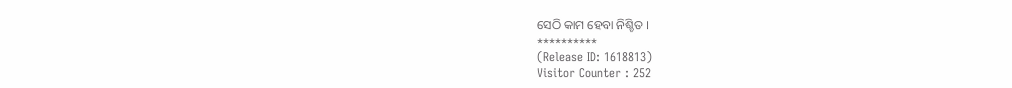ସେଠି କାମ ହେବା ନିଶ୍ଚିତ ।
**********
(Release ID: 1618813)
Visitor Counter : 252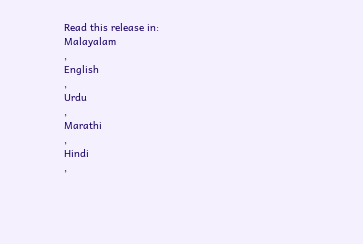Read this release in:
Malayalam
,
English
,
Urdu
,
Marathi
,
Hindi
,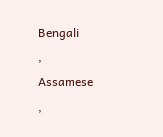Bengali
,
Assamese
,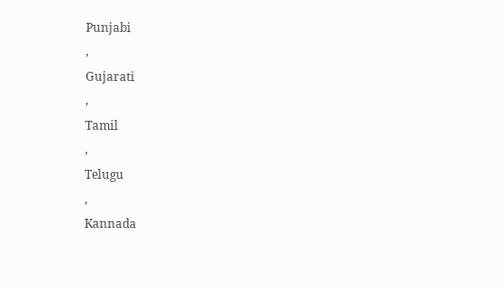Punjabi
,
Gujarati
,
Tamil
,
Telugu
,
Kannada